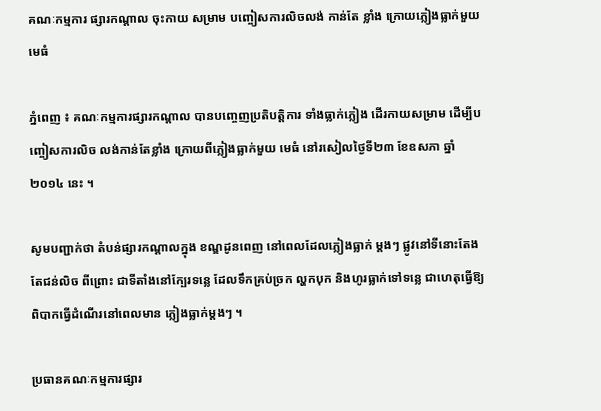គណៈកម្មការ ផ្សារកណ្ដាល ចុះកាយ សម្រាម បញ្ចៀសការលិចលង់ កាន់តែ ខ្លាំង ក្រោយភ្លៀងធ្លាក់មួយមេធំ

ភ្នំពេញ ៖ គណៈកម្មការផ្សារកណ្ដាល បានបញ្ចេញប្រតិបត្ដិការ ទាំងធ្លាក់ភ្លៀង ដើរកាយសម្រាម ដើម្បីបញ្ចៀសការលិច លង់កាន់តែខ្លាំង ក្រោយពីភ្លៀងធ្លាក់មួយ មេធំ នៅរសៀលថ្ងៃទី២៣ ខែឧសភា ឆ្នាំ ២០១៤ នេះ ។

សូមបញ្ជាក់ថា តំបន់ផ្សារកណ្ដាលក្នុង ខណ្ឌដូនពេញ នៅពេលដែលភ្លៀងធ្លាក់ ម្ដងៗ ផ្លូវនៅទីនោះតែងតែជន់លិច ពីព្រោះ ជាទីតាំងនៅក្បែរទន្លេ ដែលទឹកគ្រប់ច្រក ល្ហកបុក និងហូរធ្លាក់ទៅទន្លេ ជាហេតុធ្វើឱ្យពិបាកធ្វើដំណើរនៅពេលមាន ភ្លៀងធ្លាក់ម្ដងៗ ។

ប្រធានគណៈកម្មការផ្សារ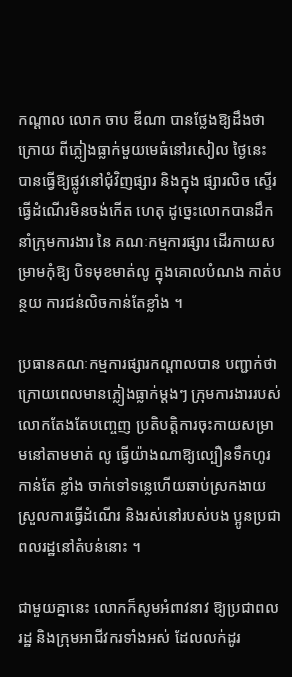កណ្ដាល លោក ចាប ឌីណា បានថ្លែងឱ្យដឹងថា ក្រោយ ពីភ្លៀងធ្លាក់មួយមេធំនៅរសៀល ថ្ងៃនេះ បានធ្វើឱ្យផ្លូវនៅជុំវិញផ្សារ និងក្នុង ផ្សារលិច ស្ទើរធ្វើដំណើរមិនចង់កើត ហេតុ ដូច្នេះលោកបានដឹកនាំក្រុមការងារ នៃ គណៈកម្មការផ្សារ ដើរកាយសម្រាមកុំឱ្យ បិទមុខមាត់លូ ក្នុងគោលបំណង កាត់បន្ថយ ការជន់លិចកាន់តែខ្លាំង ។

ប្រធានគណៈកម្មការផ្សារកណ្ដាលបាន បញ្ជាក់ថា ក្រោយពេលមានភ្លៀងធ្លាក់ម្ដងៗ ក្រុមការងាររបស់លោកតែងតែបញ្ចេញ ប្រតិបត្ដិការចុះកាយសម្រាមនៅតាមមាត់ លូ ធ្វើយ៉ាងណាឱ្យល្បឿនទឹកហូរកាន់តែ ខ្លាំង ចាក់ទៅទន្លេហើយឆាប់ស្រកងាយ ស្រួលការធ្វើដំណើរ និងរស់នៅរបស់បង ប្អូនប្រជាពលរដ្ឋនៅតំបន់នោះ ។

ជាមួយគ្នានេះ លោកក៏សូមអំពាវនាវ ឱ្យប្រជាពលរដ្ឋ និងក្រុមអាជីវករទាំងអស់ ដែលលក់ដូរ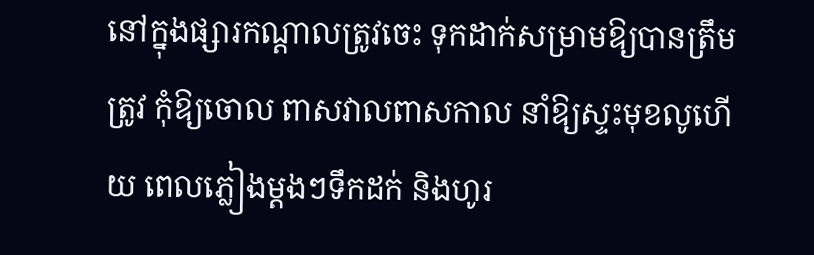នៅក្នុងផ្សារកណ្ដាលត្រូវចេះ ទុកដាក់សម្រាមឱ្យបានត្រឹមត្រូវ កុំឱ្យចោល ពាសវាលពាសកាល នាំឱ្យស្ទះមុខលូហើយ ពេលភ្លៀងម្ដងៗទឹកដក់ និងហូរ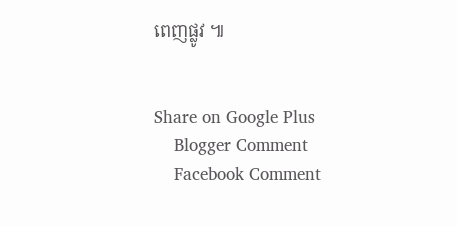ពេញផ្លូវ ៕


Share on Google Plus
    Blogger Comment
    Facebook Comment